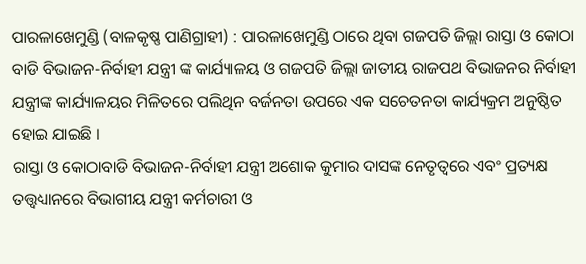ପାରଳାଖେମୁଣ୍ଡି (ବାଳକୃଷ୍ଣ ପାଣିଗ୍ରାହୀ) : ପାରଳାଖେମୁଣ୍ଡି ଠାରେ ଥିବା ଗଜପତି ଜିଲ୍ଲା ରାସ୍ତା ଓ କୋଠା ବାଡି ବିଭାଜନ-ନିର୍ବାହୀ ଯନ୍ତ୍ରୀ ଙ୍କ କାର୍ଯ୍ୟାଳୟ ଓ ଗଜପତି ଜିଲ୍ଲା ଜାତୀୟ ରାଜପଥ ବିଭାଜନର ନିର୍ବାହୀ ଯନ୍ତ୍ରୀଙ୍କ କାର୍ଯ୍ୟାଳୟର ମିଳିତରେ ପଲିଥିନ ବର୍ଜନତା ଉପରେ ଏକ ସଚେତନତା କାର୍ଯ୍ୟକ୍ରମ ଅନୁଷ୍ଠିତ ହୋଇ ଯାଇଛି ।
ରାସ୍ତା ଓ କୋଠାବାଡି ବିଭାଜନ-ନିର୍ବାହୀ ଯନ୍ତ୍ରୀ ଅଶୋକ କୁମାର ଦାସଙ୍କ ନେତୃତ୍ୱରେ ଏବଂ ପ୍ରତ୍ୟକ୍ଷ ତତ୍ତ୍ଵଧ୍ୟାନରେ ବିଭାଗୀୟ ଯନ୍ତ୍ରୀ କର୍ମଚାରୀ ଓ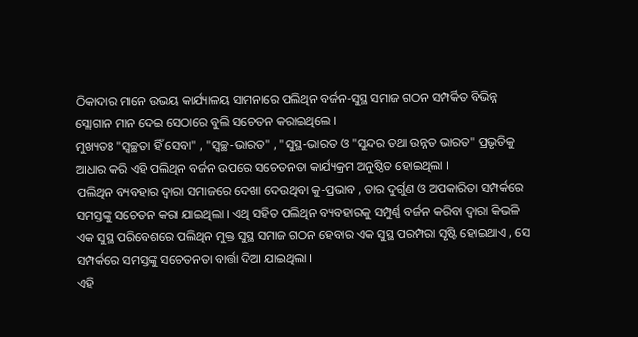ଠିକାଦାର ମାନେ ଉଭୟ କାର୍ଯ୍ୟାଳୟ ସାମନାରେ ପଲିଥିନ ବର୍ଜନ-ସୁସ୍ଥ ସମାଜ ଗଠନ ସମ୍ପର୍କିତ ବିଭିନ୍ନ ସ୍ଲୋଗାନ ମାନ ଦେଇ ସେଠାରେ ବୁଲି ସଚେତନ କରାଇଥିଲେ ।
ମୁଖ୍ୟତଃ "ସ୍ୱଚ୍ଛତା ହିଁ ସେବା" , "ସ୍ୱଚ୍ଛ-ଭାରତ" , "ସୁସ୍ଥ-ଭାରତ ଓ "ସୁନ୍ଦର ତଥା ଉନ୍ନତ ଭାରତ" ପ୍ରଭୃତିକୁ ଆଧାର କରି ଏହି ପଲିଥିନ ବର୍ଜନ ଉପରେ ସଚେତନତା କାର୍ଯ୍ୟକ୍ରମ ଅନୁଷ୍ଠିତ ହୋଇଥିଲା ।
ପଲିଥିନ ବ୍ୟବହାର ଦ୍ବାରା ସମାଜରେ ଦେଖା ଦେଉଥିବା କୁ-ପ୍ରଭାବ , ତାର ଦୁର୍ଗୁଣ ଓ ଅପକାରିତା ସମ୍ପର୍କରେ ସମସ୍ତଙ୍କୁ ସଚେତନ କରା ଯାଇଥିଲା । ଏଥି ସହିତ ପଲିଥିନ ବ୍ୟବହାରକୁ ସମ୍ପୁର୍ଣ୍ଣ ବର୍ଜନ କରିବା ଦ୍ବାରା କିଭଳି ଏକ ସୁସ୍ଥ ପରିବେଶରେ ପଲିଥିନ ମୁକ୍ତ ସୁସ୍ଥ ସମାଜ ଗଠନ ହେବାର ଏକ ସୁସ୍ଥ ପରମ୍ପରା ସୃଷ୍ଟି ହୋଇଥାଏ , ସେ ସମ୍ପର୍କରେ ସମସ୍ତଙ୍କୁ ସଚେତନତା ବାର୍ତ୍ତା ଦିଆ ଯାଇଥିଲା ।
ଏହି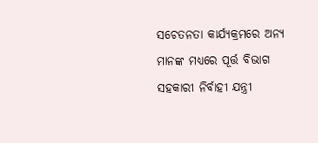ସଚେତନତା କାର୍ଯ୍ୟକ୍ରମରେ ଅନ୍ୟ ମାନଙ୍କ ମଧ୍ୟରେ ପୂର୍ତ୍ତ ବିଭାଗ ସହକାରୀ ନିର୍ବାହୀ ଯନ୍ତ୍ରୀ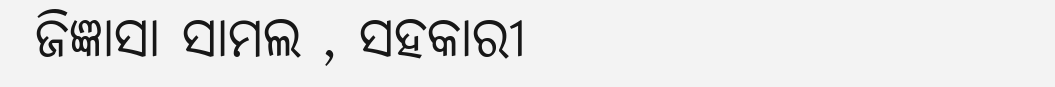ଜିଜ୍ଞାସା ସାମଲ , ସହକାରୀ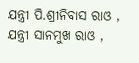ଯନ୍ତ୍ରୀ ପି.ଶ୍ରୀନିବାସ ରାଓ , ଯନ୍ତ୍ରୀ ସାନମୁଖ ରାଓ ,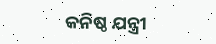କନିଷ୍ଠ ଯନ୍ତ୍ରୀ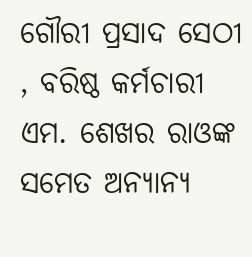ଗୌରୀ ପ୍ରସାଦ ସେଠୀ , ବରିଷ୍ଠ କର୍ମଚାରୀ ଏମ. ଶେଖର ରାଓଙ୍କ ସମେତ ଅନ୍ୟାନ୍ୟ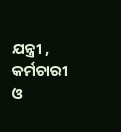ଯନ୍ତ୍ରୀ , କର୍ମଚାରୀ ଓ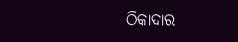ଠିକାଦାର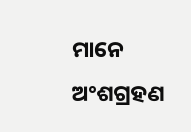ମାନେ ଅଂଶଗ୍ରହଣ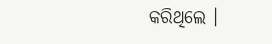କରିଥିଲେ ।